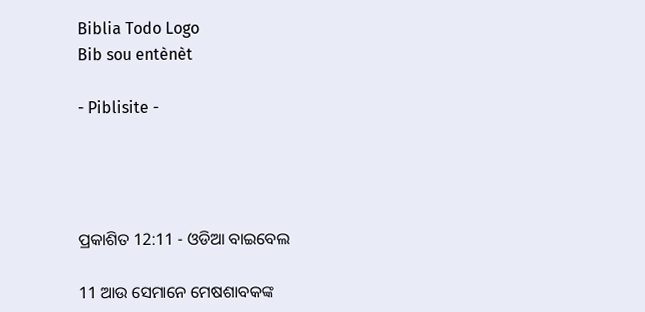Biblia Todo Logo
Bib sou entènèt

- Piblisite -




ପ୍ରକାଶିତ 12:11 - ଓଡିଆ ବାଇବେଲ

11 ଆଉ ସେମାନେ ମେଷଶାବକଙ୍କ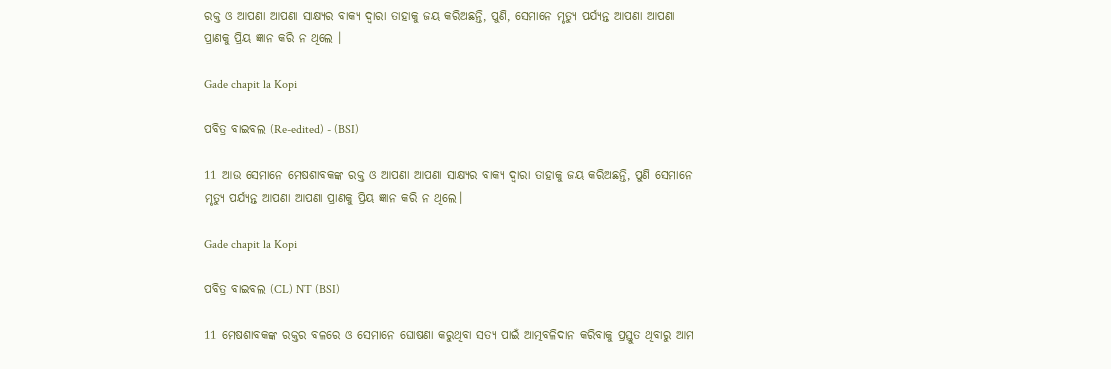ରକ୍ତ ଓ ଆପଣା ଆପଣା ସାକ୍ଷ୍ୟର ବାକ୍ୟ ଦ୍ୱାରା ତାହାକୁ ଜୟ କରିଅଛନ୍ତି, ପୁଣି, ସେମାନେ ମୃତ୍ୟୁ ପର୍ଯ୍ୟନ୍ତ ଆପଣା ଆପଣା ପ୍ରାଣକୁ ପ୍ରିୟ ଜ୍ଞାନ କରି ନ ଥିଲେ ।

Gade chapit la Kopi

ପବିତ୍ର ବାଇବଲ (Re-edited) - (BSI)

11 ଆଉ ସେମାନେ ମେଷଶାବକଙ୍କ ରକ୍ତ ଓ ଆପଣା ଆପଣା ସାକ୍ଷ୍ୟର ବାକ୍ୟ ଦ୍ଵାରା ତାହାକୁ ଜୟ କରିଅଛନ୍ତି, ପୁଣି ସେମାନେ ମୃତ୍ୟୁ ପର୍ଯ୍ୟନ୍ତ ଆପଣା ଆପଣା ପ୍ରାଣକୁ ପ୍ରିୟ ଜ୍ଞାନ କରି ନ ଥିଲେ।

Gade chapit la Kopi

ପବିତ୍ର ବାଇବଲ (CL) NT (BSI)

11 ମେଷଶାବକଙ୍କ ରକ୍ତର ବଳରେ ଓ ସେମାନେ ଘୋଷଣା କରୁଥିବା ସତ୍ୟ ପାଇଁ ଆତ୍ମବଳିଦାନ କରିବାକୁ ପ୍ରସ୍ତୁତ ଥିବାରୁ ଆମ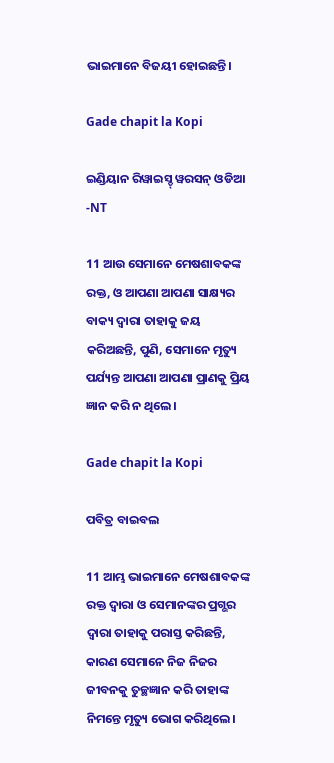ଭାଇମାନେ ବିଜୟୀ ହୋଇଛନ୍ତି।

Gade chapit la Kopi

ଇଣ୍ଡିୟାନ ରିୱାଇସ୍ଡ୍ ୱରସନ୍ ଓଡିଆ -NT

11 ଆଉ ସେମାନେ ମେଷଶାବକଙ୍କ ରକ୍ତ, ଓ ଆପଣା ଆପଣା ସାକ୍ଷ୍ୟର ବାକ୍ୟ ଦ୍ୱାରା ତାହାକୁ ଜୟ କରିଅଛନ୍ତି, ପୁଣି, ସେମାନେ ମୃତ୍ୟୁ ପର୍ଯ୍ୟନ୍ତ ଆପଣା ଆପଣା ପ୍ରାଣକୁ ପ୍ରିୟ ଜ୍ଞାନ କରି ନ ଥିଲେ।

Gade chapit la Kopi

ପବିତ୍ର ବାଇବଲ

11 ଆମ୍ଭ ଭାଇମାନେ ମେଷଶାବକଙ୍କ ରକ୍ତ ଦ୍ୱାରା ଓ ସେମାନଙ୍କର ପ୍ରଗ୍ଭର ଦ୍ୱାରା ତାହାକୁ ପରାସ୍ତ କରିଛନ୍ତି, କାରଣ ସେମାନେ ନିଜ ନିଜର ଜୀବନକୁ ତୁଚ୍ଛଜ୍ଞାନ କରି ତାହାଙ୍କ ନିମନ୍ତେ ମୃତ୍ୟୁ ଭୋଗ କରିଥିଲେ।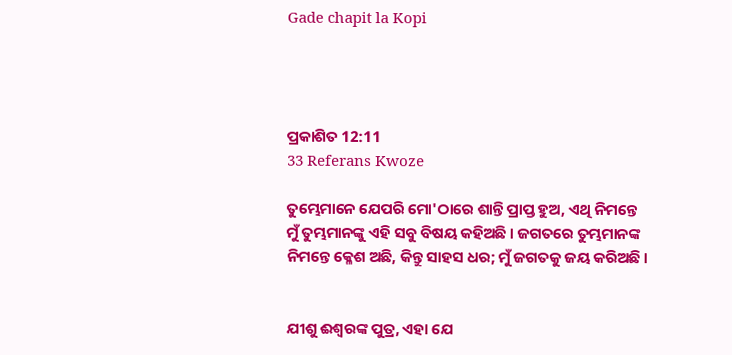Gade chapit la Kopi




ପ୍ରକାଶିତ 12:11
33 Referans Kwoze

ତୁମ୍ଭେମାନେ ଯେପରି ମୋ'ଠାରେ ଶାନ୍ତି ପ୍ରାପ୍ତ ହୁଅ, ଏଥି ନିମନ୍ତେ ମୁଁ ତୁମ୍ଭମାନଙ୍କୁ ଏହି ସବୁ ବିଷୟ କହିଅଛି । ଜଗତରେ ତୁମ୍ଭମାନଙ୍କ ନିମନ୍ତେ କ୍ଳେଶ ଅଛି, କିନ୍ତୁ ସାହସ ଧର; ମୁଁ ଜଗତକୁ ଜୟ କରିଅଛି ।


ଯୀଶୁ ଈଶ୍ୱରଙ୍କ ପୁତ୍ର, ଏହା ଯେ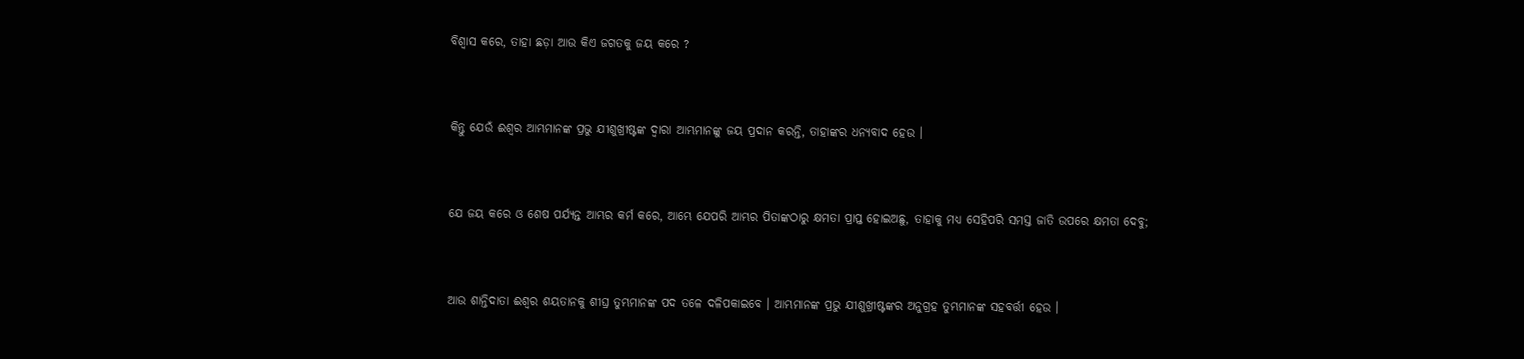ବିଶ୍ୱାସ କରେ, ତାହା ଛଡ଼ା ଆଉ କିଏ ଜଗତକୁ ଜୟ କରେ ?


କିନ୍ତୁ ଯେଉଁ ଈଶ୍ୱର ଆମ୍ଭମାନଙ୍କ ପ୍ରଭୁ ଯୀଶୁଖ୍ରୀଷ୍ଟଙ୍କ ଦ୍ୱାରା ଆମ୍ଭମାନଙ୍କୁ ଜୟ ପ୍ରଦାନ କରନ୍ତି, ତାହାଙ୍କର ଧନ୍ୟବାଦ ହେଉ ।


ଯେ ଜୟ କରେ ଓ ଶେଷ ପର୍ଯ୍ୟନ୍ତ ଆମ୍ଭର କର୍ମ କରେ, ଆମ୍ଭେ ଯେପରି ଆମ୍ଭର ପିତାଙ୍କଠାରୁ କ୍ଷମତା ପ୍ରାପ୍ତ ହୋଇଅଛୁ, ତାହାକୁ ମଧ୍ୟ ସେହିପରି ସମସ୍ତ ଜାତି ଉପରେ କ୍ଷମତା ଦେବୁ;


ଆଉ ଶାନ୍ତିଦାତା ଈଶ୍ୱର ଶୟତାନକୁ ଶୀଘ୍ର ତୁମ୍ଭମାନଙ୍କ ପଦ ତଳେ ଦଳିପକାଇବେ । ଆମ୍ଭମାନଙ୍କ ପ୍ରଭୁ ଯୀଶୁଖ୍ରୀଷ୍ଟଙ୍କର ଅନୁଗ୍ରହ ତୁମ୍ଭମାନଙ୍କ ସହବର୍ତ୍ତୀ ହେଉ ।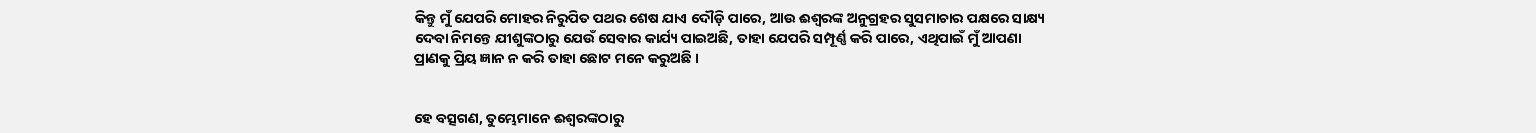କିନ୍ତୁ ମୁଁ ଯେପରି ମୋହର ନିରୁପିତ ପଥର ଶେଷ ଯାଏ ଦୌଡ଼ି ପାରେ, ଆଉ ଈଶ୍ୱରଙ୍କ ଅନୁଗ୍ରହର ସୁସମାଚାର ପକ୍ଷରେ ସାକ୍ଷ୍ୟ ଦେବା ନିମନ୍ତେ ଯୀଶୁଙ୍କଠାରୁ ଯେଉଁ ସେବାର କାର୍ଯ୍ୟ ପାଇଅଛି, ତାହା ଯେପରି ସମ୍ପୂର୍ଣ୍ଣ କରି ପାରେ, ଏଥିପାଇଁ ମୁଁ ଆପଣା ପ୍ରାଣକୁ ପ୍ରିୟ ଜ୍ଞାନ ନ କରି ତାହା ଛୋଟ ମନେ କରୁଅଛି ।


ହେ ବତ୍ସଗଣ, ତୁମ୍ଭେମାନେ ଈଶ୍ୱରଙ୍କଠାରୁ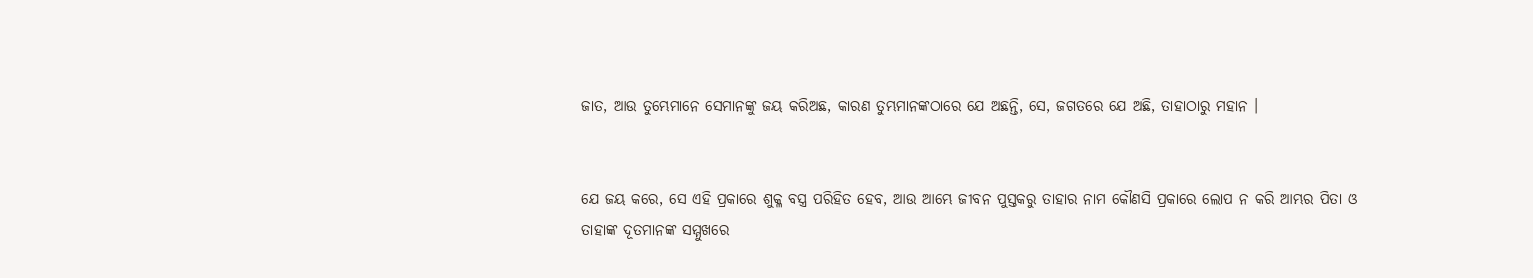ଜାତ, ଆଉ ତୁମ୍ଭେମାନେ ସେମାନଙ୍କୁ ଜୟ କରିଅଛ, କାରଣ ତୁମ୍ଭମାନଙ୍କଠାରେ ଯେ ଅଛନ୍ତି, ସେ, ଜଗତରେ ଯେ ଅଛି, ତାହାଠାରୁ ମହାନ ।


ଯେ ଜୟ କରେ, ସେ ଏହି ପ୍ରକାରେ ଶୁକ୍ଳ ବସ୍ତ୍ର ପରିହିତ ହେବ, ଆଉ ଆମ୍ଭେ ଜୀବନ ପୁସ୍ତକରୁ ତାହାର ନାମ କୌଣସି ପ୍ରକାରେ ଲୋପ ନ କରି ଆମ୍ଭର ପିତା ଓ ତାହାଙ୍କ ଦୂତମାନଙ୍କ ସମ୍ମୁଖରେ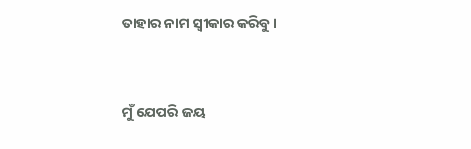ତାହାର ନାମ ସ୍ୱୀକାର କରିବୁ ।


ମୁଁ ଯେପରି ଜୟ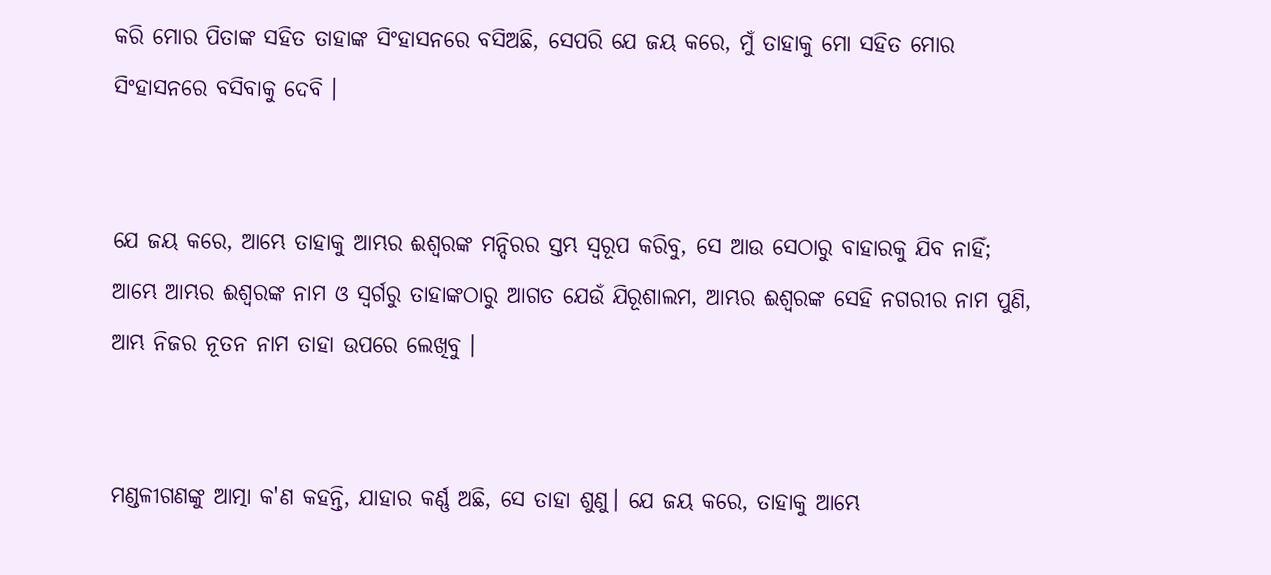କରି ମୋର ପିତାଙ୍କ ସହିତ ତାହାଙ୍କ ସିଂହାସନରେ ବସିଅଛି, ସେପରି ଯେ ଜୟ କରେ, ମୁଁ ତାହାକୁ ମୋ ସହିତ ମୋର ସିଂହାସନରେ ବସିବାକୁ ଦେବି ।


ଯେ ଜୟ କରେ, ଆମ୍ଭେ ତାହାକୁ ଆମ୍ଭର ଈଶ୍ୱରଙ୍କ ମନ୍ଦିରର ସ୍ତମ୍ଭ ସ୍ୱରୂପ କରିବୁ, ସେ ଆଉ ସେଠାରୁ ବାହାରକୁ ଯିବ ନାହିଁ; ଆମ୍ଭେ ଆମ୍ଭର ଈଶ୍ୱରଙ୍କ ନାମ ଓ ସ୍ୱର୍ଗରୁ ତାହାଙ୍କଠାରୁ ଆଗତ ଯେଉଁ ଯିରୂଶାଲମ, ଆମ୍ଭର ଈଶ୍ୱରଙ୍କ ସେହି ନଗରୀର ନାମ ପୁଣି, ଆମ୍ଭ ନିଜର ନୂତନ ନାମ ତାହା ଉପରେ ଲେଖିବୁ ।


ମଣ୍ଡଳୀଗଣଙ୍କୁ ଆତ୍ମା କ'ଣ କହନ୍ତି, ଯାହାର କର୍ଣ୍ଣ ଅଛି, ସେ ତାହା ଶୁଣୁ। ଯେ ଜୟ କରେ, ତାହାକୁ ଆମ୍ଭେ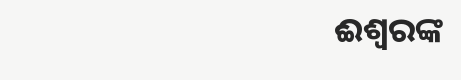ଈଶ୍ୱରଙ୍କ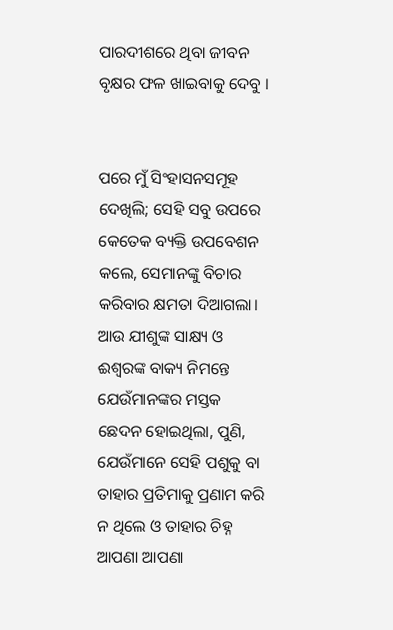ପାରଦୀଶରେ ଥିବା ଜୀବନ ବୃକ୍ଷର ଫଳ ଖାଇବାକୁ ଦେବୁ ।


ପରେ ମୁଁ ସିଂହାସନସମୂହ ଦେଖିଲି; ସେହି ସବୁ ଉପରେ କେତେକ ବ୍ୟକ୍ତି ଉପବେଶନ କଲେ, ସେମାନଙ୍କୁ ବିଚାର କରିବାର କ୍ଷମତା ଦିଆଗଲା। ଆଉ ଯୀଶୁଙ୍କ ସାକ୍ଷ୍ୟ ଓ ଈଶ୍ୱରଙ୍କ ବାକ୍ୟ ନିମନ୍ତେ ଯେଉଁମାନଙ୍କର ମସ୍ତକ ଛେଦନ ହୋଇଥିଲା, ପୁଣି, ଯେଉଁମାନେ ସେହି ପଶୁକୁ ବା ତାହାର ପ୍ରତିମାକୁ ପ୍ରଣାମ କରି ନ ଥିଲେ ଓ ତାହାର ଚିହ୍ନ ଆପଣା ଆପଣା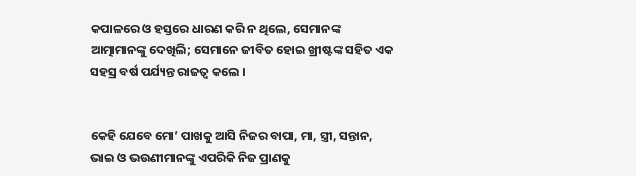କପାଳରେ ଓ ହସ୍ତରେ ଧାରଣ କରି ନ ଥିଲେ, ସେମାନଙ୍କ ଆତ୍ମାମାନଙ୍କୁ ଦେଖିଲି; ସେମାନେ ଜୀବିତ ହୋଇ ଖ୍ରୀଷ୍ଟଙ୍କ ସହିତ ଏକ ସହସ୍ର ବର୍ଷ ପର୍ଯ୍ୟନ୍ତ ରାଜତ୍ୱ କଲେ ।


କେହି ଯେବେ ମୋ’ ପାଖକୁ ଆସି ନିଜର ବାପା, ମା, ସ୍ତ୍ରୀ, ସନ୍ତାନ, ଭାଇ ଓ ଭଉଣୀମାନଙ୍କୁ ଏପରିକି ନିଜ ପ୍ରାଣକୁ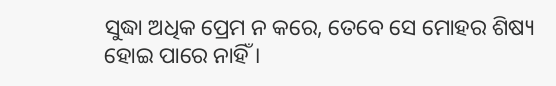ସୁଦ୍ଧା ଅଧିକ ପ୍ରେମ ନ କରେ, ତେବେ ସେ ମୋହର ଶିଷ୍ୟ ହୋଇ ପାରେ ନାହିଁ ।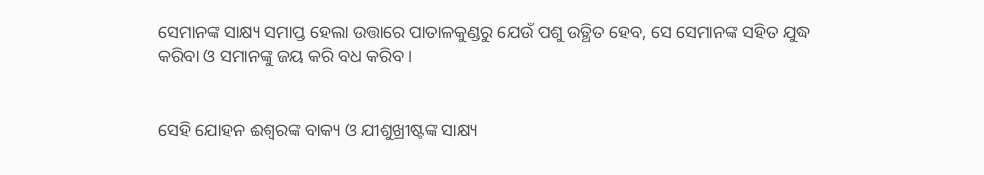ସେମାନଙ୍କ ସାକ୍ଷ୍ୟ ସମାପ୍ତ ହେଲା ଉତ୍ତାରେ ପାତାଳକୁଣ୍ଡରୁ ଯେଉଁ ପଶୁ ଉତ୍ଥିତ ହେବ, ସେ ସେମାନଙ୍କ ସହିତ ଯୁଦ୍ଧ କରିବା ଓ ସମାନଙ୍କୁ ଜୟ କରି ବଧ କରିବ ।


ସେହି ଯୋହନ ଈଶ୍ୱରଙ୍କ ବାକ୍ୟ ଓ ଯୀଶୁଖ୍ରୀଷ୍ଟଙ୍କ ସାକ୍ଷ୍ୟ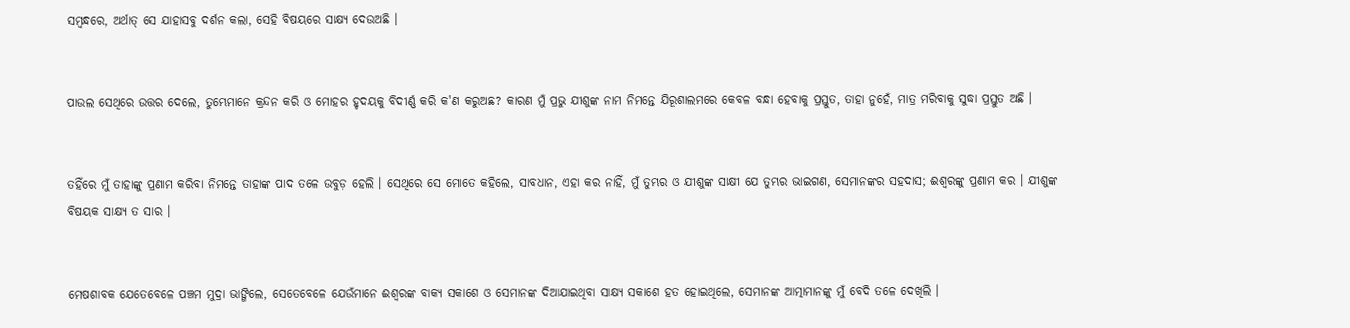ସମ୍ବନ୍ଧରେ, ଅର୍ଥାତ୍ ସେ ଯାହାସବୁ ଦର୍ଶନ କଲା, ସେହି ବିଷୟରେ ସାକ୍ଷ୍ୟ ଦେଉଅଛି ।


ପାଉଲ ସେଥିରେ ଉତ୍ତର ଦେଲେ, ତୁମ୍ଭେମାନେ କ୍ରନ୍ଦନ କରି ଓ ମୋହର ହୃଦୟକୁ ବିଦୀର୍ଣ୍ଣ କରି କ'ଣ କରୁଅଛ? କାରଣ ମୁଁ ପ୍ରଭୁ ଯୀଶୁଙ୍କ ନାମ ନିମନ୍ତେ ଯିରୂଶାଲମରେ କେବଳ ବନ୍ଧା ହେବାକୁ ପ୍ରସ୍ତୁତ, ତାହା ନୁହେଁ, ମାତ୍ର ମରିବାକୁ ସୁଦ୍ଧା ପ୍ରସ୍ତୁତ ଅଛି ।


ତହିଁରେ ମୁଁ ତାହାଙ୍କୁ ପ୍ରଣାମ କରିବା ନିମନ୍ତେ ତାହାଙ୍କ ପାଦ ତଳେ ଉବୁଡ଼ ହେଲି । ସେଥିରେ ସେ ମୋତେ କହିଲେ, ସାବଧାନ, ଏହା କର ନାହିଁ, ମୁଁ ତୁମ୍ଭର ଓ ଯୀଶୁଙ୍କ ସାକ୍ଷୀ ଯେ ତୁମ୍ଭର ଭାଇଗଣ, ସେମାନଙ୍କର ସହଦାସ; ଈଶ୍ୱରଙ୍କୁ ପ୍ରଣାମ କର । ଯୀଶୁଙ୍କ ବିଷୟକ ସାକ୍ଷ୍ୟ ତ ସାର ।


ମେଷଶାବକ ଯେତେବେଳେ ପଞ୍ଚମ ମୁଦ୍ରା ଭାଙ୍ଗିଲେ, ସେତେବେଳେ ଯେଉଁମାନେ ଈଶ୍ୱରଙ୍କ ବାକ୍ୟ ସକାଶେ ଓ ସେମାନଙ୍କ ଦିଆଯାଇଥିବା ସାକ୍ଷ୍ୟ ସକାଶେ ହତ ହୋଇଥିଲେ, ସେମାନଙ୍କ ଆତ୍ମାମାନଙ୍କୁ ମୁଁ ବେଦି ତଳେ ଦେଖିଲି ।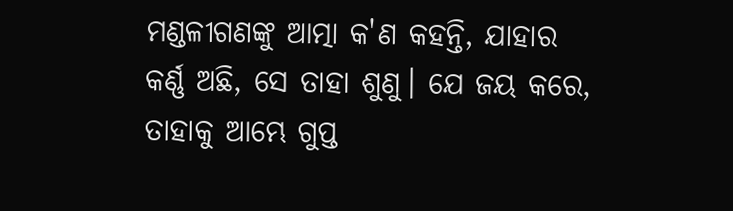ମଣ୍ଡଳୀଗଣଙ୍କୁ ଆତ୍ମା କ'ଣ କହନ୍ତି, ଯାହାର କର୍ଣ୍ଣ ଅଛି, ସେ ତାହା ଶୁଣୁ। ଯେ ଜୟ କରେ, ତାହାକୁ ଆମ୍ଭେ ଗୁପ୍ତ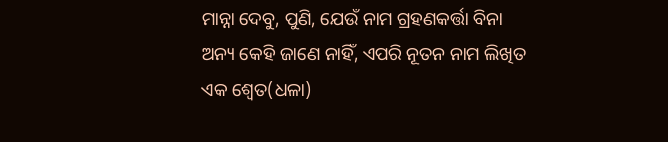ମାନ୍ନା ଦେବୁ, ପୁଣି, ଯେଉଁ ନାମ ଗ୍ରହଣକର୍ତ୍ତା ବିନା ଅନ୍ୟ କେହି ଜାଣେ ନାହିଁ, ଏପରି ନୂତନ ନାମ ଲିଖିତ ଏକ ଶ୍ୱେତ(ଧଳା)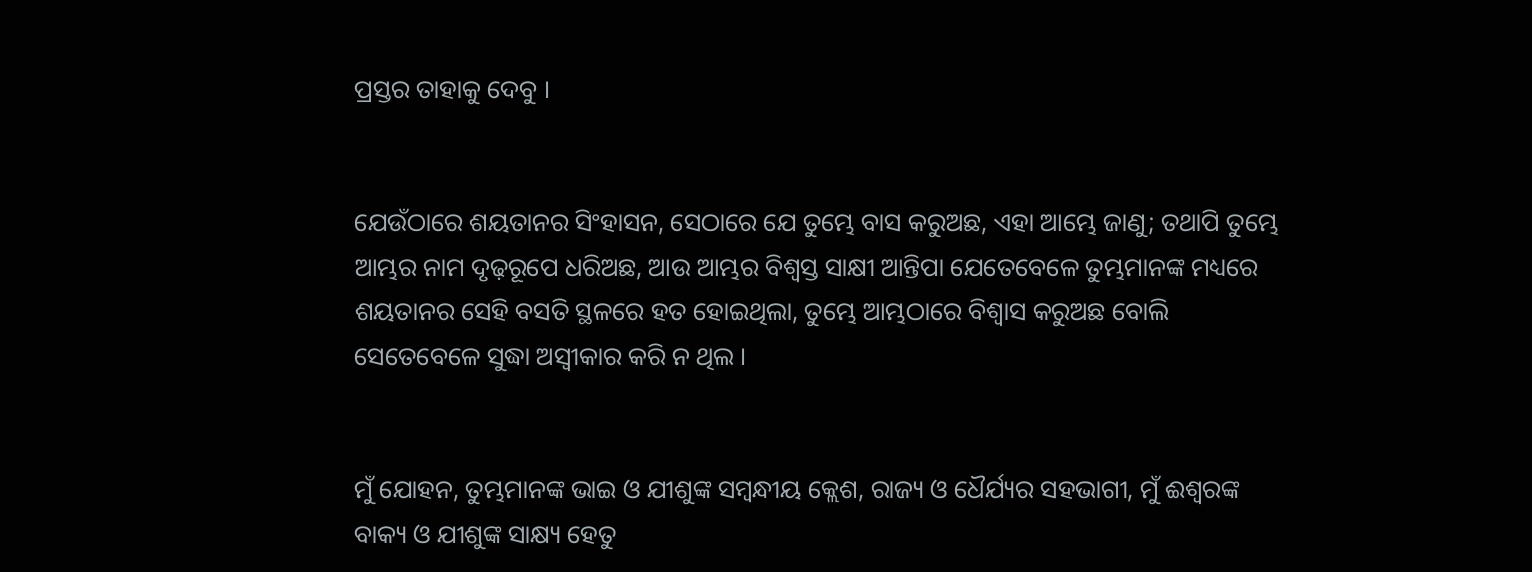ପ୍ରସ୍ତର ତାହାକୁ ଦେବୁ ।


ଯେଉଁଠାରେ ଶୟତାନର ସିଂହାସନ, ସେଠାରେ ଯେ ତୁମ୍ଭେ ବାସ କରୁଅଛ, ଏହା ଆମ୍ଭେ ଜାଣୁ; ତଥାପି ତୁମ୍ଭେ ଆମ୍ଭର ନାମ ଦୃଢ଼ରୂପେ ଧରିଅଛ, ଆଉ ଆମ୍ଭର ବିଶ୍ୱସ୍ତ ସାକ୍ଷୀ ଆନ୍ତିପା ଯେତେବେଳେ ତୁମ୍ଭମାନଙ୍କ ମଧ୍ୟରେ ଶୟତାନର ସେହି ବସତି ସ୍ଥଳରେ ହତ ହୋଇଥିଲା, ତୁମ୍ଭେ ଆମ୍ଭଠାରେ ବିଶ୍ୱାସ କରୁଅଛ ବୋଲି ସେତେବେଳେ ସୁଦ୍ଧା ଅସ୍ୱୀକାର କରି ନ ଥିଲ ।


ମୁଁ ଯୋହନ, ତୁମ୍ଭମାନଙ୍କ ଭାଇ ଓ ଯୀଶୁଙ୍କ ସମ୍ବନ୍ଧୀୟ କ୍ଲେଶ, ରାଜ୍ୟ ଓ ଧୈର୍ଯ୍ୟର ସହଭାଗୀ, ମୁଁ ଈଶ୍ୱରଙ୍କ ବାକ୍ୟ ଓ ଯୀଶୁଙ୍କ ସାକ୍ଷ୍ୟ ହେତୁ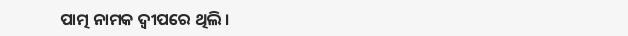ପାତ୍ମ ନାମକ ଦ୍ଵୀପରେ ଥିଲି ।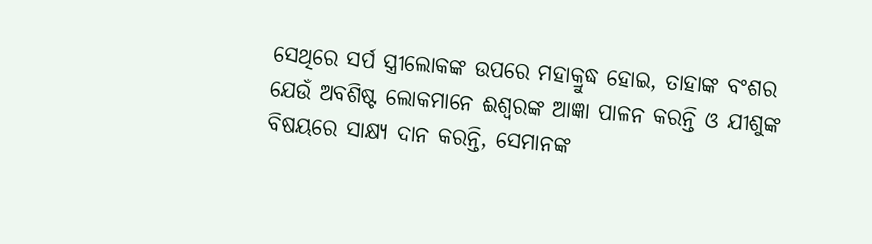ସେଥିରେ ସର୍ପ ସ୍ତ୍ରୀଲୋକଙ୍କ ଉପରେ ମହାକ୍ରୁଦ୍ଧ ହୋଇ, ତାହାଙ୍କ ବଂଶର ଯେଉଁ ଅବଶିଷ୍ଟ ଲୋକମାନେ ଈଶ୍ୱରଙ୍କ ଆଜ୍ଞା ପାଳନ କରନ୍ତି ଓ ଯୀଶୁଙ୍କ ବିଷୟରେ ସାକ୍ଷ୍ୟ ଦାନ କରନ୍ତି, ସେମାନଙ୍କ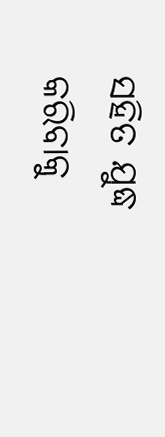ସହିତ ଯୁଦ୍ଧ କରିବାକୁ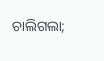ଚାଲିଗଲା;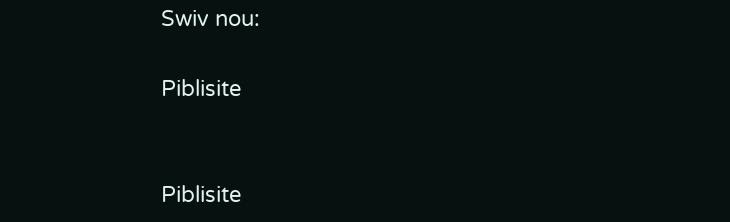Swiv nou:

Piblisite


Piblisite